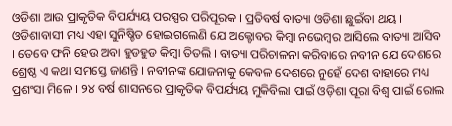ଓଡିଶା ଆଉ ପ୍ରାକୃତିକ ବିପର୍ଯ୍ୟୟ ପରସ୍ପର ପରିପୂରକ । ପ୍ରତିବର୍ଷ ବାତ୍ୟା ଓଡିଶା ଛୁଇଁବା ଥୟ । ଓଡିଶାବାସୀ ମଧ୍ୟ ଏହା ସୁନିଷ୍ଚିତ ହୋଇଗଲେଣି ଯେ ଅକ୍ଟୋବର କିମ୍ବା ନଭେମ୍ବର ଆସିଲେ ବାତ୍ୟା ଆସିବ । ତେବେ ଫନି ହେଉ ଅବା ହୁଡହୁଡ କିମ୍ବା ତିତଲି । ବାତ୍ୟା ପରିଚାଳନା କରିବାରେ ନବୀନ ଯେ ଦେଶରେ ଶ୍ରେଷ୍ଠ ଏ କଥା ସମସ୍ତେ ଜାଣନ୍ତି । ନବୀନଙ୍କ ଯୋଜନାକୁ କେବଳ ଦେଶରେ ନୁହେଁ ଦେଶ ବାହାରେ ମଧ୍ୟ ପ୍ରଶଂସା ମିଳେ । ୨୪ ବର୍ଷ ଶାସନରେ ପ୍ରାକୃତିକ ବିପର୍ଯ୍ୟୟ ମୁକିବିଲା ପାଇଁ ଓଡ଼ିଶା ପୂରା ବିଶ୍ବ ପାଇଁ ରୋଲ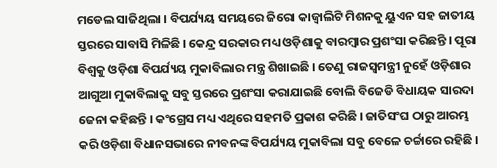ମଡେଲ ସାଜିଥିଲା । ବିପର୍ଯ୍ୟୟ ସମୟରେ ଜିରୋ କାଜ୍ବାଲିଟି ମିଶନକୁ ୟୁଏନ ସହ ଜାତୀୟ ସ୍ତରରେ ସାବାସି ମିଳିଛି । କେନ୍ଦ୍ର ସରକାର ମଧ୍ୟ ଓଡ଼ିଶାକୁ ବାରମ୍ବାର ପ୍ରଶଂସା କରିଛନ୍ତି । ପୂରା ବିଶ୍ବକୁ ଓଡ଼ିଶା ବିପର୍ଯ୍ୟୟ ମୁକାବିଲାର ମନ୍ତ୍ର ଶିଖାଇଛି । ତେଣୁ ରାଜସ୍ବମନ୍ତ୍ରୀ ନୁହେଁ ଓଡ଼ିଶାର ଆଗୁଆ ମୁକାବିଲାକୁ ସବୁ ସ୍ତରରେ ପ୍ରଶଂସା କରାଯାଇଛି ବୋଲି ବିଜେଡି ବିଧାୟକ ସାରଦା ଜେନା କହିଛନ୍ତି । କଂଗ୍ରେସ ମଧ୍ୟ ଏଥିରେ ସହମତି ପ୍ରକାଶ କରିଛି । ଜାତିସଂଘ ଠାରୁ ଆରମ୍ଭ କରି ଓଡ଼ିଶା ବିଧାନସଭାରେ ନୀବନଙ୍କ ବିପର୍ଯ୍ୟୟ ମୁକାବିଲା ସବୁ ବେଳେ ଚର୍ଚ୍ଚାରେ ରହିଛି ।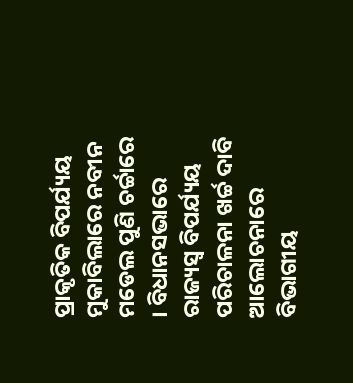ପ୍ରାକୃତିକ ବିପର୍ଯ୍ୟୟ ମୁକାବିଲାରେ ନବୀନ ମଡେଲ ପୁଣି ଚର୍ଚ୍ଚାରେ । ବିଧାନସଭାରେ ରାଜ୍ୟସ୍ବ ବିପର୍ଯ୍ୟୟ ପରିଚାଳନା ଖର୍ଚ୍ଚ ଦାବି ଆଲୋଚନାରେ ବିଭାଗୀୟ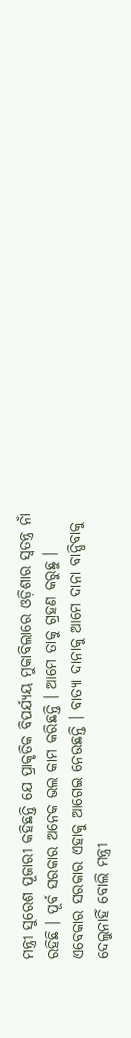ମନ୍ତ୍ରୀ ସୁରେଶ ପୂଜାରୀ କହିଛନ୍ତି ଯେ ପ୍ରାକୃତିକ ବିପର୍ଯ୍ୟୟ ମୁକାବିଲାରେ ଓଡ଼ିଶାର ସ୍ବତନ୍ତ୍ର ନାଁ ରହିଛି । ପୂର୍ବ ସରକାର ଅନେକ ଭଲ କାମ କରିଛନ୍ତି । ଆମେ ତାକୁ ଗ୍ରହଣ କରୁଛୁ । ଏବେକାର ସରକାର ଏହାକୁ ଆଗେଇ ନେଉଛନ୍ତି । ବାତ୍ୟା ଦାନାକୁ ଆମେ ଦାନା ବାନ୍ଧିବାକୁ ଦେଲୁନାହିଁ ବୋଲି ମନ୍ତ୍ରୀ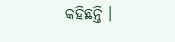କହିଛନ୍ତି ।